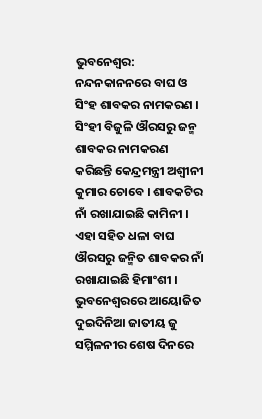ଭୁବନେଶ୍ୱର: ନନ୍ଦନକାନନରେ ବାଘ ଓ ସିଂହ ଶାବକର ନାମକରଣ । ସିଂହୀ ବିଜୁଳି ଔରସରୁ ଜନ୍ମ ଶାବକର ନାମକରଣ କରିଛନ୍ତି କେନ୍ଦ୍ରମନ୍ତ୍ରୀ ଅଶ୍ବୀନୀ କୁମାର ଚୋବେ । ଶାବକଟିର ନାଁ ରଖାଯାଇଛି କାମିନୀ । ଏହା ସହିତ ଧଳା ବାଘ ଔରସରୁ ଜନ୍ମିତ ଶାବକର ନାଁ ରଖାଯାଇଛି ହିମାଂଶୀ ।
ଭୁବନେଶ୍ବରରେ ଆୟୋଜିତ ଦୁଇଦିନିଆ ଜାତୀୟ ଜୁ ସମ୍ମିଳନୀର ଶେଷ ଦିନରେ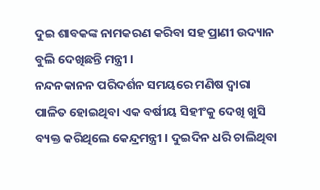ଦୁଇ ଶାବକଙ୍କ ନାମକରଣ କରିବା ସହ ପ୍ରାଣୀ ଉଦ୍ୟାନ ବୁଲି ଦେଖିଛନ୍ତି ମନ୍ତ୍ରୀ ।
ନନ୍ଦନକାନନ ପରିଦର୍ଶନ ସମୟରେ ମଣିଷ ଦ୍ୱାରା ପାଳିତ ହୋଇଥିବା ଏକ ବର୍ଷୀୟ ସିହୀଂକୁ ଦେଖି ଖୁସି ବ୍ୟକ୍ତ କରିଥିଲେ କେନ୍ଦ୍ରମନ୍ତ୍ରୀ । ଦୁଇଦିନ ଧରି ଚାଲିଥିବା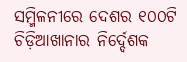ସମ୍ମିଳନୀରେ ଦେଶର ୧୦୦ଟି ଚିଡ଼ିଆଖାନାର ନିର୍ଦ୍ଦେଶକ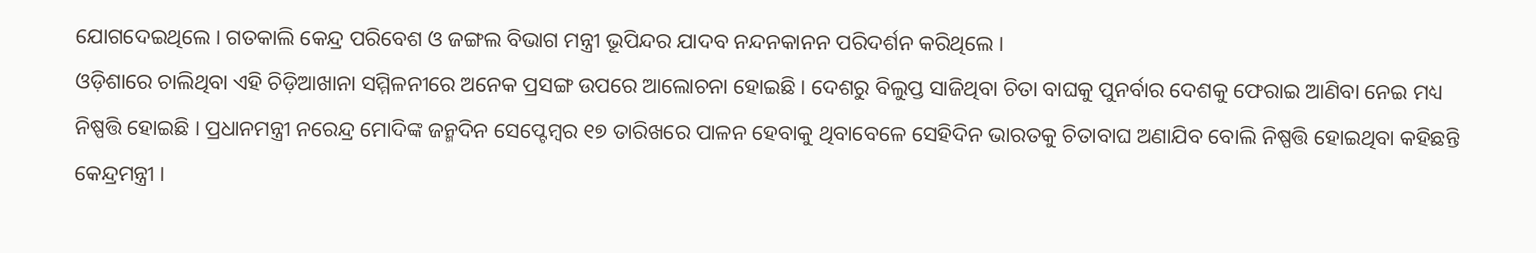ଯୋଗଦେଇଥିଲେ । ଗତକାଲି କେନ୍ଦ୍ର ପରିବେଶ ଓ ଜଙ୍ଗଲ ବିଭାଗ ମନ୍ତ୍ରୀ ଭୂପିନ୍ଦର ଯାଦବ ନନ୍ଦନକାନନ ପରିଦର୍ଶନ କରିଥିଲେ ।
ଓଡ଼ିଶାରେ ଚାଲିଥିବା ଏହି ଚିଡ଼ିଆଖାନା ସମ୍ମିଳନୀରେ ଅନେକ ପ୍ରସଙ୍ଗ ଉପରେ ଆଲୋଚନା ହୋଇଛି । ଦେଶରୁ ବିଲୁପ୍ତ ସାଜିଥିବା ଚିତା ବାଘକୁ ପୁନର୍ବାର ଦେଶକୁ ଫେରାଇ ଆଣିବା ନେଇ ମଧ୍ୟ ନିଷ୍ପତ୍ତି ହୋଇଛି । ପ୍ରଧାନମନ୍ତ୍ରୀ ନରେନ୍ଦ୍ର ମୋଦିଙ୍କ ଜନ୍ମଦିନ ସେପ୍ଟେମ୍ବର ୧୭ ତାରିଖରେ ପାଳନ ହେବାକୁ ଥିବାବେଳେ ସେହିଦିନ ଭାରତକୁ ଚିତାବାଘ ଅଣାଯିବ ବୋଲି ନିଷ୍ପତ୍ତି ହୋଇଥିବା କହିଛନ୍ତି କେନ୍ଦ୍ରମନ୍ତ୍ରୀ ।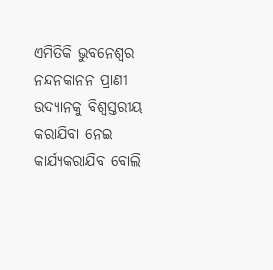ଏମିତିକି ଭୁବନେଶ୍ୱର ନନ୍ଦନକାନନ ପ୍ରାଣୀ ଉଦ୍ୟାନକୁ ବିଶ୍ୱସ୍ତରୀୟ କରାଯିବା ନେଇ କାର୍ଯ୍ୟକରାଯିବ ବୋଲି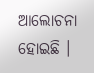ଆଲୋଚନା ହୋଇଛି ।